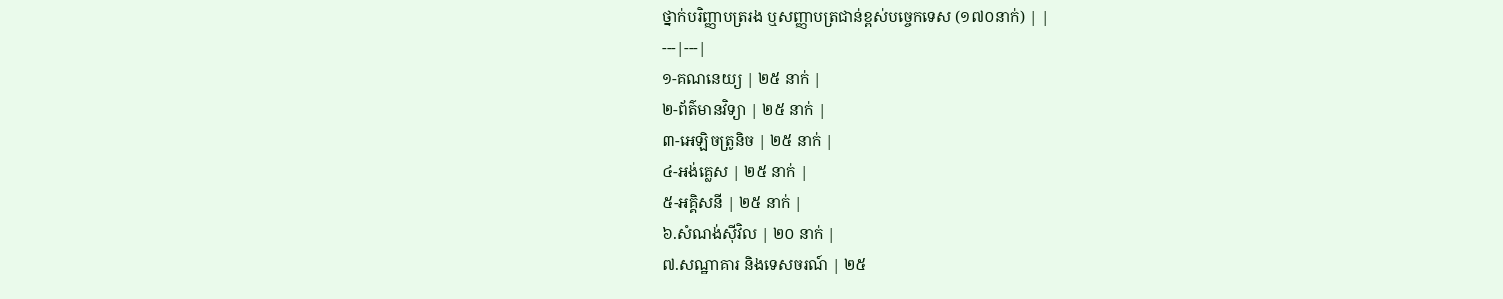ថ្នាក់បរិញ្ញាបត្ររង ឬសញ្ញាបត្រជាន់ខ្ពស់បច្ចេកទេស (១៧០នាក់) | |
---|---|
១-គណនេយ្យ | ២៥ នាក់ |
២-ព័ត៌មានវិទ្យា | ២៥ នាក់ |
៣-អេឡិចត្រូនិច | ២៥ នាក់ |
៤-អង់គ្លេស | ២៥ នាក់ |
៥-អគ្គិសនី | ២៥ នាក់ |
៦.សំណង់ស៊ីវិល | ២០ នាក់ |
៧.សណ្ឋាគារ និងទេសចរណ៍ | ២៥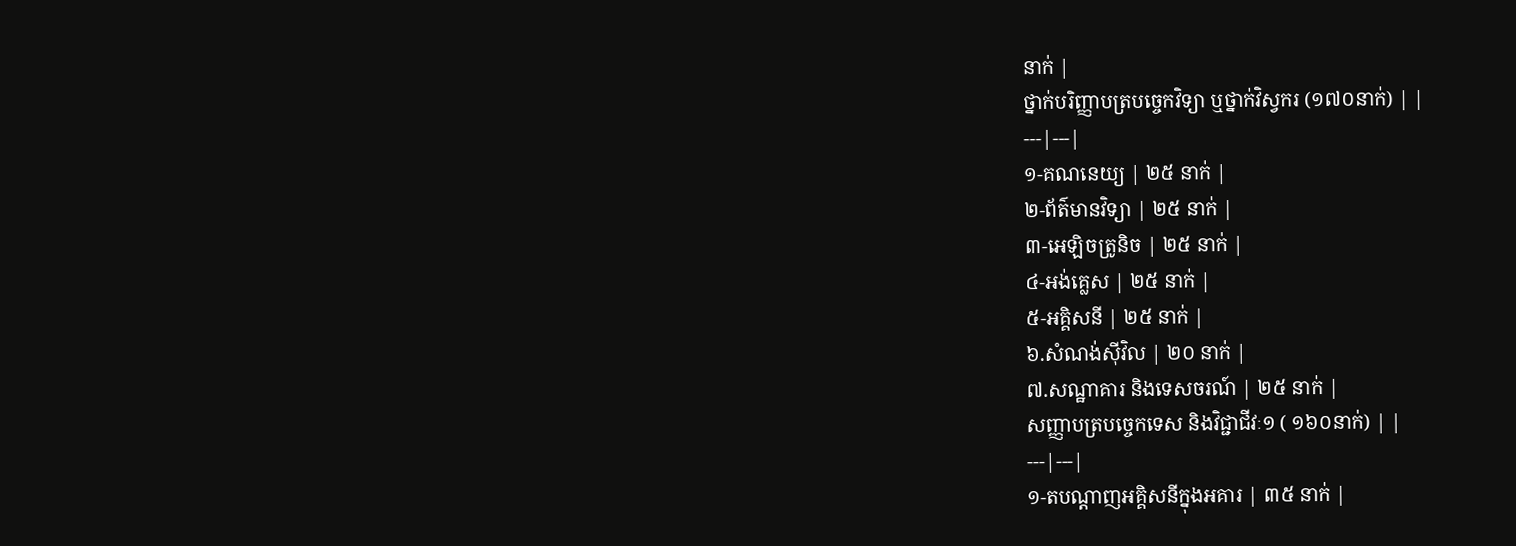នាក់ |
ថ្នាក់បរិញ្ញាបត្របច្ចេកវិទ្យា ឬថ្នាក់វិស្វករ (១៧០នាក់) | |
---|---|
១-គណនេយ្យ | ២៥ នាក់ |
២-ព័ត៌មានវិទ្យា | ២៥ នាក់ |
៣-អេឡិចត្រូនិច | ២៥ នាក់ |
៤-អង់គ្លេស | ២៥ នាក់ |
៥-អគ្គិសនី | ២៥ នាក់ |
៦.សំណង់ស៊ីវិល | ២០ នាក់ |
៧.សណ្ឋាគារ និងទេសចរណ៍ | ២៥ នាក់ |
សញ្ញាបត្របច្ចេកទេស និងវិជ្ជាជីវៈ១ ( ១៦០នាក់) | |
---|---|
១-តបណ្តាញអគ្គិសនីក្នុងអគារ | ៣៥ នាក់ |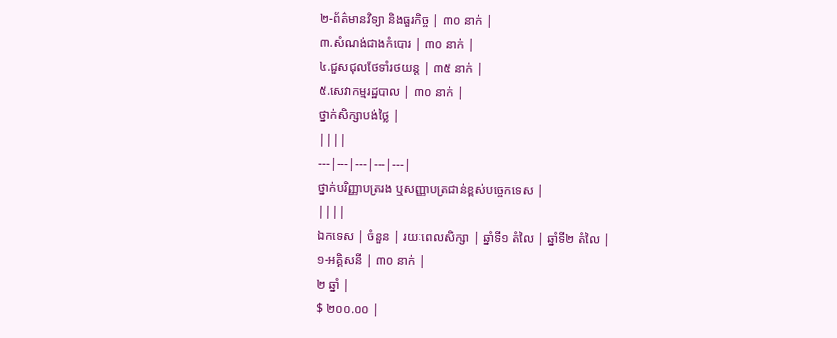២-ព័ត៌មានវិទ្យា និងធួរកិច្ច | ៣០ នាក់ |
៣.សំណង់ជាងកំបោរ | ៣០ នាក់ |
៤.ជួសជុលថែទាំរថយន្ត | ៣៥ នាក់ |
៥.សេវាកម្មរដ្ឋបាល | ៣០ នាក់ |
ថ្នាក់សិក្សាបង់ថ្លៃ |
||||
---|---|---|---|---|
ថ្នាក់បរិញ្ញាបត្ររង ឬសញ្ញាបត្រជាន់ខ្ពស់បច្ចេកទេស |
||||
ឯកទេស | ចំនួន | រយៈពេលសិក្សា | ឆ្នាំទី១ តំលៃ | ឆ្នាំទី២ តំលៃ |
១-អគ្គិសនី | ៣០ នាក់ |
២ ឆ្នាំ |
$ ២០០.០០ |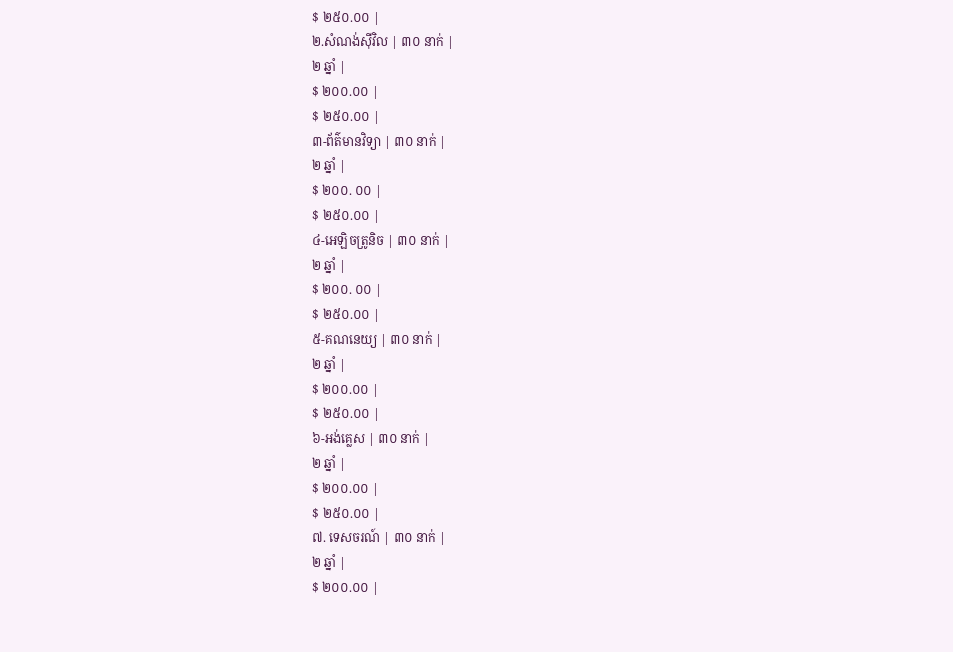$ ២៥០.០០ |
២.សំណង់ស៊ីវិល | ៣០ នាក់ |
២ ឆ្នាំ |
$ ២០០.០០ |
$ ២៥០.០០ |
៣-ព័ត៌មានវិទ្យា | ៣០ នាក់ |
២ ឆ្នាំ |
$ ២០០. ០០ |
$ ២៥០.០០ |
៤-អេឡិចត្រូនិច | ៣០ នាក់ |
២ ឆ្នាំ |
$ ២០០. ០០ |
$ ២៥០.០០ |
៥-គណនេយ្យ | ៣០ នាក់ |
២ ឆ្នាំ |
$ ២០០.០០ |
$ ២៥០.០០ |
៦-អង់គ្លេស | ៣០ នាក់ |
២ ឆ្នាំ |
$ ២០០.០០ |
$ ២៥០.០០ |
៧. ទេសចរណ៍ | ៣០ នាក់ |
២ ឆ្នាំ |
$ ២០០.០០ |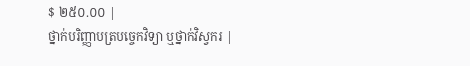$ ២៥០.០០ |
ថ្នាក់បរិញ្ញាបត្របច្ចេកវិទ្យា ឬថ្នាក់វិស្វករ |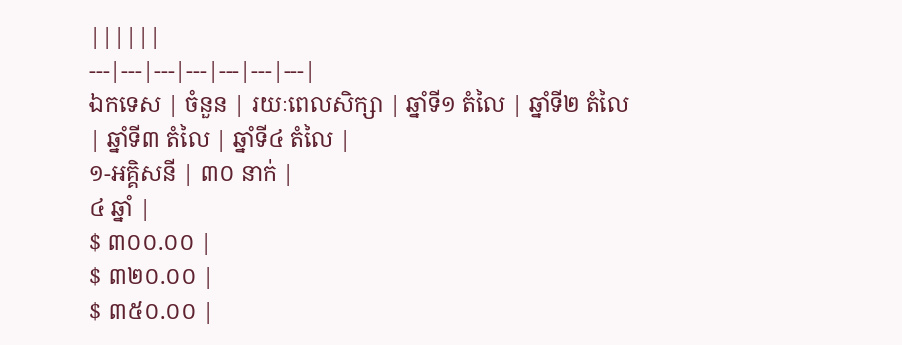||||||
---|---|---|---|---|---|---|
ឯកទេស | ចំនួន | រយៈពេលសិក្សា | ឆ្នាំទី១ តំលៃ | ឆ្នាំទី២ តំលៃ | ឆ្នាំទី៣ តំលៃ | ឆ្នាំទី៤ តំលៃ |
១-អគ្គិសនី | ៣០ នាក់ |
៤ ឆ្នាំ |
$ ៣០០.០០ |
$ ៣២០.០០ |
$ ៣៥០.០០ |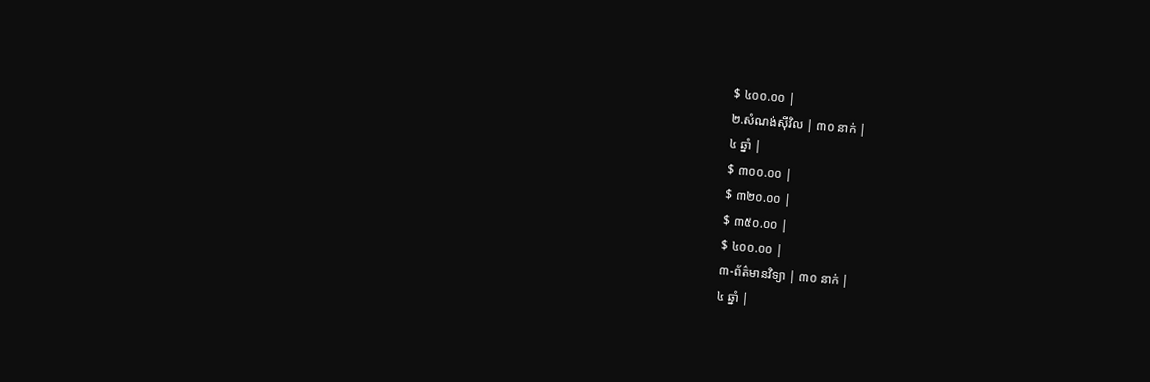$ ៤០០.០០ |
២.សំណង់ស៊ីវិល | ៣០ នាក់ |
៤ ឆ្នាំ |
$ ៣០០.០០ |
$ ៣២០.០០ |
$ ៣៥០.០០ |
$ ៤០០.០០ |
៣-ព័ត៌មានវិទ្យា | ៣០ នាក់ |
៤ ឆ្នាំ |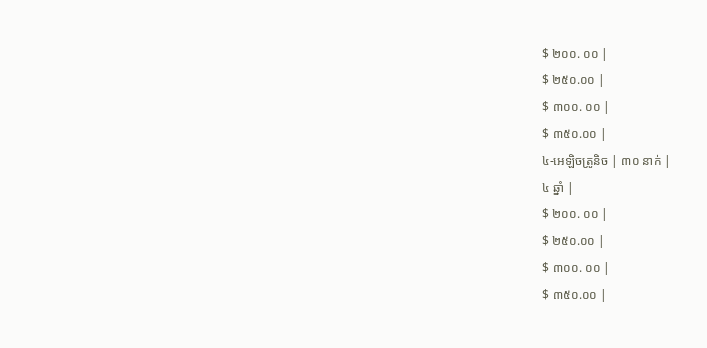$ ២០០. ០០ |
$ ២៥០.០០ |
$ ៣០០. ០០ |
$ ៣៥០.០០ |
៤-អេឡិចត្រូនិច | ៣០ នាក់ |
៤ ឆ្នាំ |
$ ២០០. ០០ |
$ ២៥០.០០ |
$ ៣០០. ០០ |
$ ៣៥០.០០ |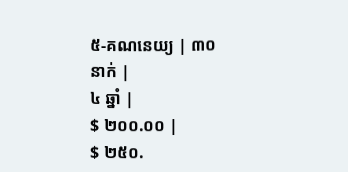៥-គណនេយ្យ | ៣០ នាក់ |
៤ ឆ្នាំ |
$ ២០០.០០ |
$ ២៥០.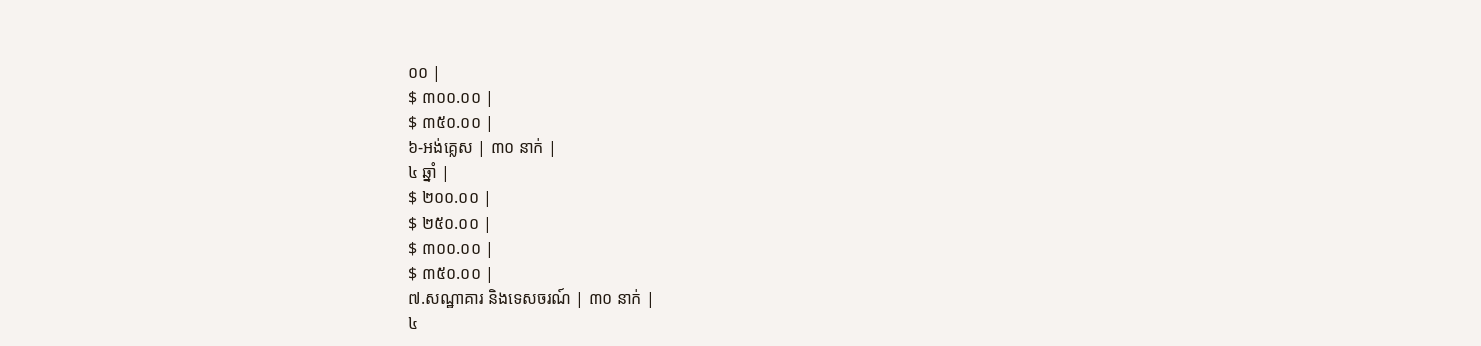០០ |
$ ៣០០.០០ |
$ ៣៥០.០០ |
៦-អង់គ្លេស | ៣០ នាក់ |
៤ ឆ្នាំ |
$ ២០០.០០ |
$ ២៥០.០០ |
$ ៣០០.០០ |
$ ៣៥០.០០ |
៧.សណ្ឋាគារ និងទេសចរណ៍ | ៣០ នាក់ |
៤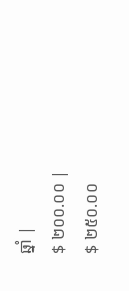ឆ្នាំ |
$ ២០០.០០ |
$ ២៥០.០០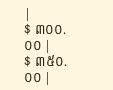|
$ ៣០០.០០ |
$ ៣៥០.០០ |